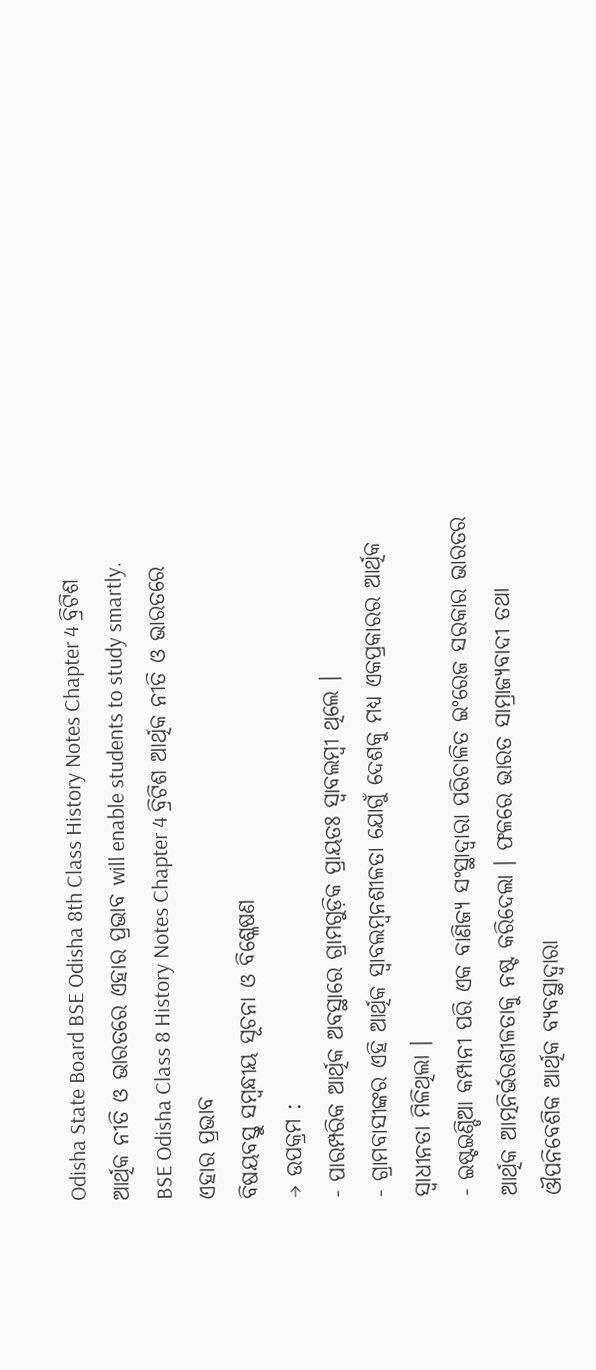Odisha State Board BSE Odisha 8th Class History Notes Chapter 4 ବ୍ରିଟିଶ ଆର୍ଥିକ ନୀତି ଓ ଭାରତରେ ଏହାର ପ୍ରଭାବ will enable students to study smartly.
BSE Odisha Class 8 History Notes Chapter 4 ବ୍ରିଟିଶ ଆର୍ଥିକ ନୀତି ଓ ଭାରତରେ ଏହାର ପ୍ରଭାବ
ବିଷୟବସ୍ତୁ ସମ୍ବନ୍ଧୀୟ ସୂଚନା ଓ ବିଶ୍ଳେଷଣ
→ ଉପକ୍ରମ :
- ପାରମ୍ପରିକ ଆର୍ଥିକ ଅବସ୍ଥାରେ ଗ୍ରାମଗୁଡ଼ିକ ପ୍ରାୟତଃ ସ୍ଵାବଲମ୍ବୀ ଥିଲେ ।
- ଗ୍ରାମବାସୀଙ୍କର ଏହି ଆର୍ଥିକ ସ୍ଵାବଲମ୍ବନଶୀଳତା ଯୋଗୁଁ ଦେଶକୁ ମଧ୍ୟ ଏକପ୍ରକାରର ଆର୍ଥିକ ସ୍ଵାଧୀନତା ମିଳିଥିଲା ।
- ଇଷ୍ଟଇଣ୍ଡିଆ କମ୍ପାନୀ ପରି ଏକ ବାଣିଜ୍ୟ ସଂସ୍ଥାଦ୍ୱାରା ପରିଚାଳିତ ଇଂରେଜ ସରକାର ଭାରତର ଆର୍ଥିକ ଆତ୍ମନିର୍ଭରଶୀଳତାକୁ ନଷ୍ଟ କରିଦେଲା । ଫଳରେ ଭାରତ ସାମ୍ରାଜ୍ୟବାଦୀ ତଥା ଔପନିବେଶିକ ଆର୍ଥିକ ବ୍ୟବସ୍ଥାଦ୍ଵାରା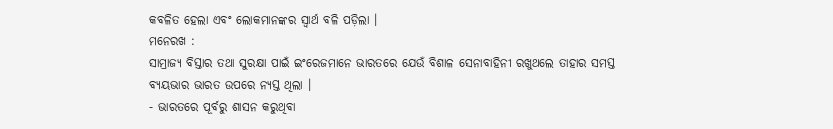କବଳିତ ହେଲା ଏବଂ ଲୋକମାନଙ୍କର ସ୍ଵାର୍ଥ ବଳି ପଡ଼ିଲା ।
ମନେରଖ :
ସାମ୍ରାଜ୍ୟ ବିସ୍ତାର ତଥା ସୁରକ୍ଷା ପାଇଁ ଇଂରେଜମାନେ ଭାରତରେ ଯେଉଁ ବିଶାଳ ସେନାବାହିନୀ ରଖୁଥଲେ ତାହାର ସମସ୍ତ ବ୍ୟୟଭାର ଭାରତ ଉପରେ ନ୍ୟସ୍ତ ଥିଲା ।
- ଭାରତରେ ପୂର୍ବରୁ ଶାସନ କରୁଥିବା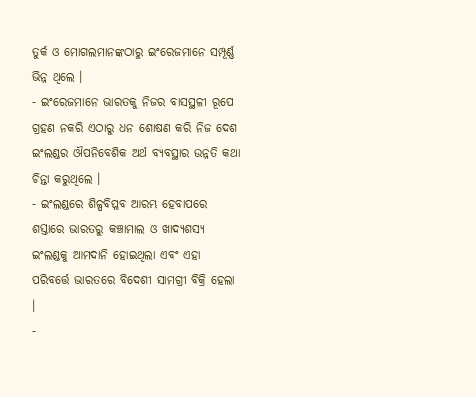ତୁର୍କ ଓ ମୋଗଲମାନଙ୍କଠାରୁ ଇଂରେଜମାନେ ସମ୍ପୂର୍ଣ୍ଣ ଭିନ୍ନ ଥିଲେ ।
- ଇଂରେଜମାନେ ଭାରତକୁ ନିଜର ବାସସ୍ଥଳୀ ରୂପେ ଗ୍ରହଣ ନକରି ଏଠାରୁ ଧନ ଶୋଷଣ କରି ନିଜ ଦେଶ ଇଂଲଣ୍ଡର ଔପନିବେଶିକ ଅର୍ଥ ବ୍ୟବସ୍ଥାର ଉନ୍ନତି କଥା ଚିନ୍ତା କରୁଥିଲେ ।
- ଇଂଲଣ୍ଡରେ ଶିଳ୍ପବିପ୍ଳବ ଆରମ୍ଭ ହେବାପରେ ଶସ୍ତାରେ ଭାରତରୁ କଞ୍ଚାମାଲ ଓ ଖାଦ୍ୟଶସ୍ୟ ଇଂଲଣ୍ଡକୁ ଆମଦାନି ହୋଇଥିଲା ଏବଂ ଏହା ପରିବର୍ତ୍ତେ ଭାରତରେ ବିଦେଶୀ ସାମଗ୍ରୀ ବିକ୍ରି ହେଲା ।
-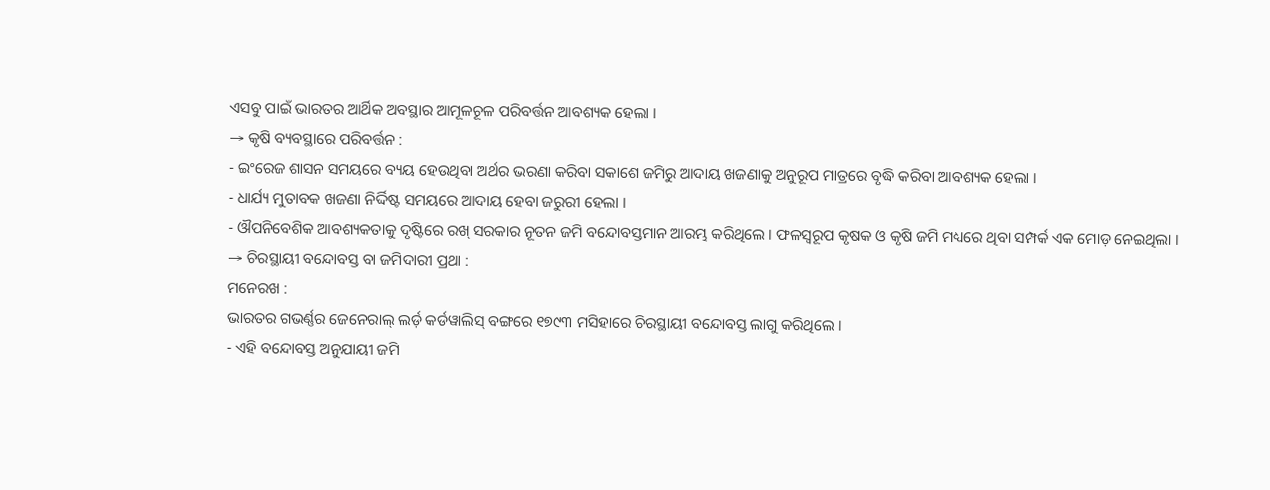ଏସବୁ ପାଇଁ ଭାରତର ଆର୍ଥିକ ଅବସ୍ଥାର ଆମୂଳଚୂଳ ପରିବର୍ତ୍ତନ ଆବଶ୍ୟକ ହେଲା ।
→ କୃଷି ବ୍ୟବସ୍ଥାରେ ପରିବର୍ତ୍ତନ :
- ଇଂରେଜ ଶାସନ ସମୟରେ ବ୍ୟୟ ହେଉଥିବା ଅର୍ଥର ଭରଣା କରିବା ସକାଶେ ଜମିରୁ ଆଦାୟ ଖଜଣାକୁ ଅନୁରୂପ ମାତ୍ରରେ ବୃଦ୍ଧି କରିବା ଆବଶ୍ୟକ ହେଲା ।
- ଧାର୍ଯ୍ୟ ମୁତାବକ ଖଜଣା ନିର୍ଦ୍ଦିଷ୍ଟ ସମୟରେ ଆଦାୟ ହେବା ଜରୁରୀ ହେଲା ।
- ଔପନିବେଶିକ ଆବଶ୍ୟକତାକୁ ଦୃଷ୍ଟିରେ ରଖ୍ ସରକାର ନୂତନ ଜମି ବନ୍ଦୋବସ୍ତମାନ ଆରମ୍ଭ କରିଥିଲେ । ଫଳସ୍ବରୂପ କୃଷକ ଓ କୃଷି ଜମି ମଧ୍ୟରେ ଥିବା ସମ୍ପର୍କ ଏକ ମୋଡ଼ ନେଇଥିଲା ।
→ ଚିରସ୍ଥାୟୀ ବନ୍ଦୋବସ୍ତ ବା ଜମିଦାରୀ ପ୍ରଥା :
ମନେରଖ :
ଭାରତର ଗଭର୍ଣ୍ଣର ଜେନେରାଲ୍ ଲର୍ଡ଼ କର୍ଡୱାଲିସ୍ ବଙ୍ଗରେ ୧୭୯୩ ମସିହାରେ ଚିରସ୍ଥାୟୀ ବନ୍ଦୋବସ୍ତ ଲାଗୁ କରିଥିଲେ ।
- ଏହି ବନ୍ଦୋବସ୍ତ ଅନୁଯାୟୀ ଜମି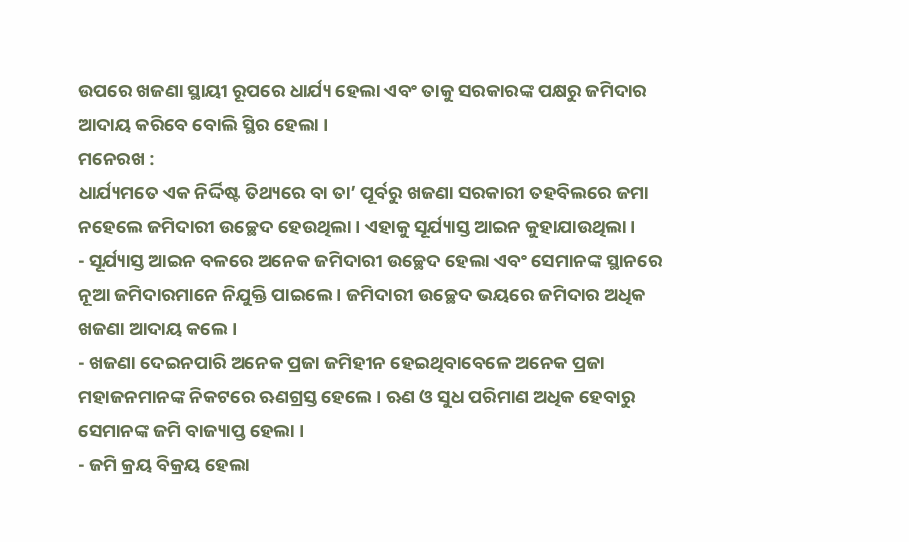ଉପରେ ଖଜଣା ସ୍ଥାୟୀ ରୂପରେ ଧାର୍ଯ୍ୟ ହେଲା ଏବଂ ତାକୁ ସରକାରଙ୍କ ପକ୍ଷରୁ ଜମିଦାର ଆଦାୟ କରିବେ ବୋଲି ସ୍ଥିର ହେଲା ।
ମନେରଖ :
ଧାର୍ଯ୍ୟମତେ ଏକ ନିର୍ଦ୍ଦିଷ୍ଟ ତିଥ୍ୟରେ ବା ତା’ ପୂର୍ବରୁ ଖଜଣା ସରକାରୀ ତହବିଲରେ ଜମା ନହେଲେ ଜମିଦାରୀ ଉଚ୍ଛେଦ ହେଉଥିଲା । ଏହାକୁ ସୂର୍ଯ୍ୟାସ୍ତ ଆଇନ କୁହାଯାଉଥିଲା ।
- ସୂର୍ଯ୍ୟାସ୍ତ ଆଇନ ବଳରେ ଅନେକ ଜମିଦାରୀ ଉଚ୍ଛେଦ ହେଲା ଏବଂ ସେମାନଙ୍କ ସ୍ଥାନରେ ନୂଆ ଜମିଦାରମାନେ ନିଯୁକ୍ତି ପାଇଲେ । ଜମିଦାରୀ ଉଚ୍ଛେଦ ଭୟରେ ଜମିଦାର ଅଧିକ ଖଜଣା ଆଦାୟ କଲେ ।
- ଖଜଣା ଦେଇନପାରି ଅନେକ ପ୍ରଜା ଜମିହୀନ ହେଇଥିବାବେଳେ ଅନେକ ପ୍ରଜା ମହାଜନମାନଙ୍କ ନିକଟରେ ଋଣଗ୍ରସ୍ତ ହେଲେ । ଋଣ ଓ ସୁଧ ପରିମାଣ ଅଧିକ ହେବାରୁ ସେମାନଙ୍କ ଜମି ବାଜ୍ୟାପ୍ତ ହେଲା ।
- ଜମି କ୍ରୟ ବିକ୍ରୟ ହେଲା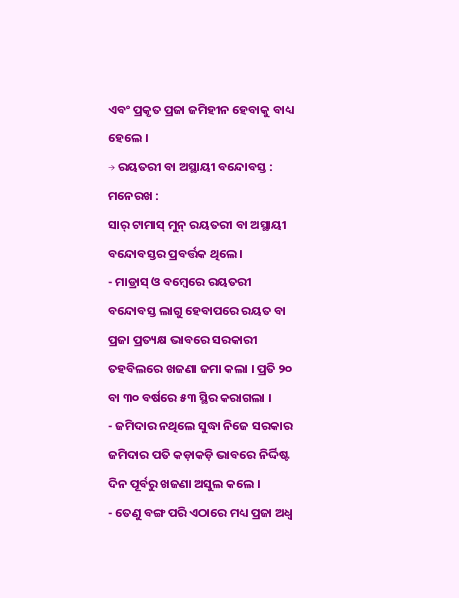ଏବଂ ପ୍ରକୃତ ପ୍ରଜା ଜମିହୀନ ହେବାକୁ ବାଧ୍ୟ ହେଲେ ।
→ ରୟତରୀ ବା ଅସ୍ଥାୟୀ ବନ୍ଦୋବସ୍ତ :
ମନେରଖ :
ସାର୍ ଟାମାସ୍ ମୁନ୍ ରୟତରୀ ବା ଅସ୍ଥାୟୀ ବନ୍ଦୋବସ୍ତର ପ୍ରବର୍ତ୍ତକ ଥିଲେ ।
- ମାଡ୍ରାସ୍ ଓ ବମ୍ବେରେ ରୟତରୀ ବନ୍ଦୋବସ୍ତ ଲାଗୁ ହେବାପରେ ରୟତ ବା ପ୍ରଜା ପ୍ରତ୍ୟକ୍ଷ ଭାବରେ ସରକାରୀ ତହବିଲରେ ଖଜଣା ଜମା କଲା । ପ୍ରତି ୨୦ ବା ୩୦ ବର୍ଷରେ ୫୩ ସ୍ଥିର କରାଗଲା ।
- ଜମିଦାର ନଥିଲେ ସୁଦ୍ଧା ନିଜେ ସରକାର ଜମିଦାର ପତି କଡ଼ାକଡ଼ି ଭାବରେ ନିର୍ଦ୍ଦିଷ୍ଟ ଦିନ ପୂର୍ବରୁ ଖଜଣା ଅସୁଲ କଲେ ।
- ତେଣୁ ବଙ୍ଗ ପରି ଏଠାରେ ମଧ୍ୟ ପ୍ରଜା ଅଧ୍ଵ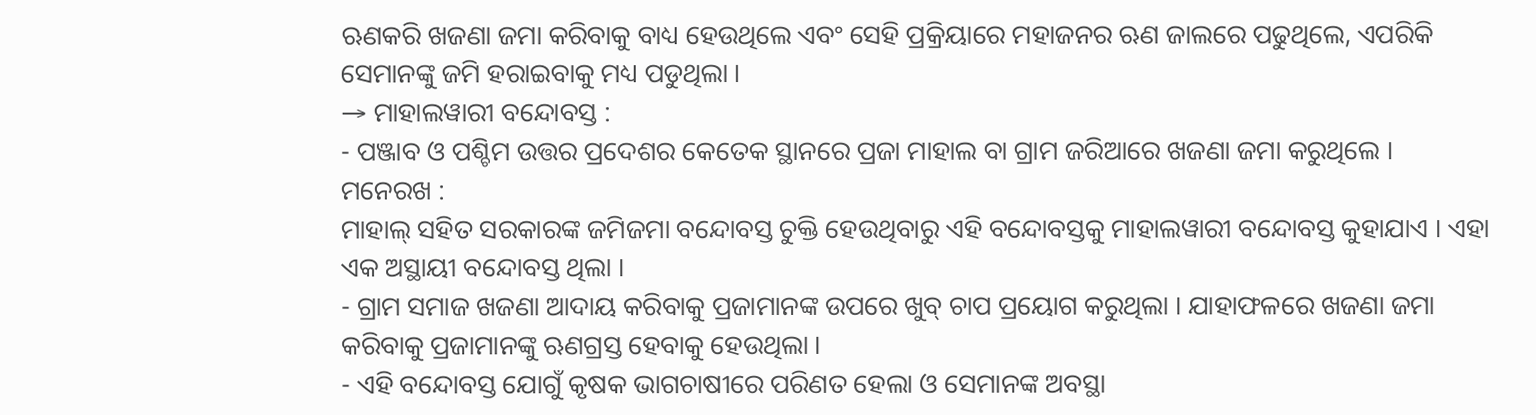ଋଣକରି ଖଜଣା ଜମା କରିବାକୁ ବାଧ୍ୟ ହେଉଥିଲେ ଏବଂ ସେହି ପ୍ରକ୍ରିୟାରେ ମହାଜନର ଋଣ ଜାଲରେ ପଢୁଥିଲେ, ଏପରିକି ସେମାନଙ୍କୁ ଜମି ହରାଇବାକୁ ମଧ୍ୟ ପଡୁଥିଲା ।
→ ମାହାଲୱାରୀ ବନ୍ଦୋବସ୍ତ :
- ପଞ୍ଜାବ ଓ ପଶ୍ଚିମ ଉତ୍ତର ପ୍ରଦେଶର କେତେକ ସ୍ଥାନରେ ପ୍ରଜା ମାହାଲ ବା ଗ୍ରାମ ଜରିଆରେ ଖଜଣା ଜମା କରୁଥିଲେ ।
ମନେରଖ :
ମାହାଲ୍ ସହିତ ସରକାରଙ୍କ ଜମିଜମା ବନ୍ଦୋବସ୍ତ ଚୁକ୍ତି ହେଉଥିବାରୁ ଏହି ବନ୍ଦୋବସ୍ତକୁ ମାହାଲୱାରୀ ବନ୍ଦୋବସ୍ତ କୁହାଯାଏ । ଏହା ଏକ ଅସ୍ଥାୟୀ ବନ୍ଦୋବସ୍ତ ଥିଲା ।
- ଗ୍ରାମ ସମାଜ ଖଜଣା ଆଦାୟ କରିବାକୁ ପ୍ରଜାମାନଙ୍କ ଉପରେ ଖୁବ୍ ଚାପ ପ୍ରୟୋଗ କରୁଥିଲା । ଯାହାଫଳରେ ଖଜଣା ଜମା କରିବାକୁ ପ୍ରଜାମାନଙ୍କୁ ଋଣଗ୍ରସ୍ତ ହେବାକୁ ହେଉଥିଲା ।
- ଏହି ବନ୍ଦୋବସ୍ତ ଯୋଗୁଁ କୃଷକ ଭାଗଚାଷୀରେ ପରିଣତ ହେଲା ଓ ସେମାନଙ୍କ ଅବସ୍ଥା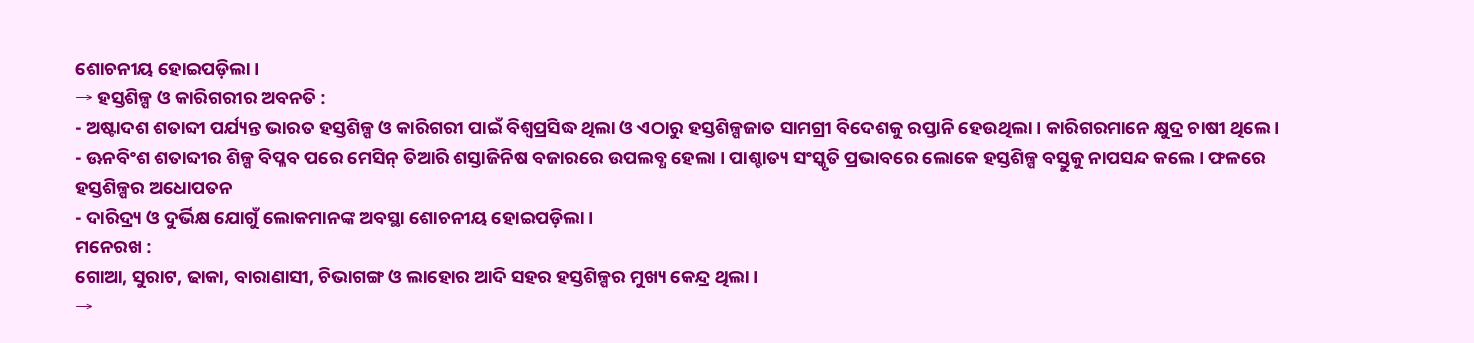ଶୋଚନୀୟ ହୋଇପଡ଼ିଲା ।
→ ହସ୍ତଶିଳ୍ପ ଓ କାରିଗରୀର ଅବନତି :
- ଅଷ୍ଟାଦଶ ଶତାବ୍ଦୀ ପର୍ଯ୍ୟନ୍ତ ଭାରତ ହସ୍ତଶିଳ୍ପ ଓ କାରିଗରୀ ପାଇଁ ବିଶ୍ୱପ୍ରସିଦ୍ଧ ଥିଲା ଓ ଏଠାରୁ ହସ୍ତଶିଳ୍ପଜାତ ସାମଗ୍ରୀ ବିଦେଶକୁ ରପ୍ତାନି ହେଉଥିଲା । କାରିଗରମାନେ କ୍ଷୁଦ୍ର ଚାଷୀ ଥିଲେ ।
- ଊନବିଂଶ ଶତାବ୍ଦୀର ଶିଳ୍ପ ବିପ୍ଳବ ପରେ ମେସିନ୍ ତିଆରି ଶସ୍ତାଜିନିଷ ବଜାରରେ ଉପଲବ୍ଧ ହେଲା । ପାଶ୍ଚାତ୍ୟ ସଂସ୍କୃତି ପ୍ରଭାବରେ ଲୋକେ ହସ୍ତଶିଳ୍ପ ବସ୍ତୁକୁ ନାପସନ୍ଦ କଲେ । ଫଳରେ ହସ୍ତଶିଳ୍ପର ଅଧୋପତନ
- ଦାରିଦ୍ର୍ୟ ଓ ଦୁର୍ଭିକ୍ଷ ଯୋଗୁଁ ଲୋକମାନଙ୍କ ଅବସ୍ଥା ଶୋଚନୀୟ ହୋଇପଡ଼ିଲା ।
ମନେରଖ :
ଗୋଆ, ସୁରାଟ, ଢାକା, ବାରାଣାସୀ, ଚିଭାଗଙ୍ଗ ଓ ଲାହୋର ଆଦି ସହର ହସ୍ତଶିଳ୍ପର ମୁଖ୍ୟ କେନ୍ଦ୍ର ଥିଲା ।
→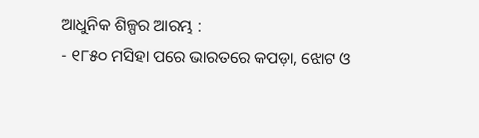ଆଧୁନିକ ଶିଳ୍ପର ଆରମ୍ଭ :
- ୧୮୫୦ ମସିହା ପରେ ଭାରତରେ କପଡ଼ା, ଝୋଟ ଓ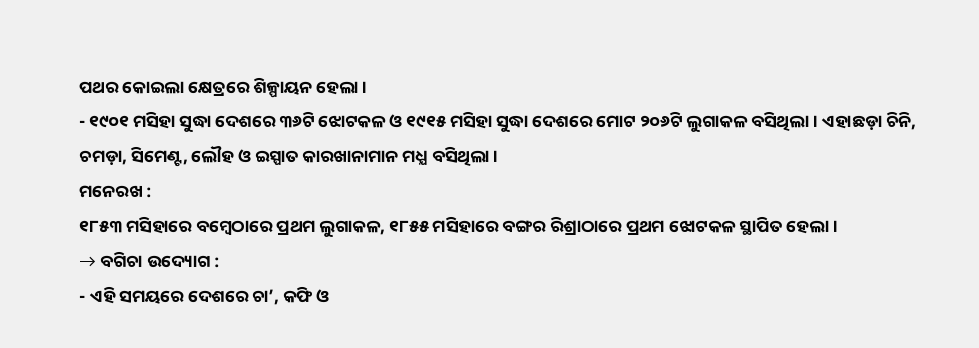ପଥର କୋଇଲା କ୍ଷେତ୍ରରେ ଶିଳ୍ପାୟନ ହେଲା ।
- ୧୯୦୧ ମସିହା ସୁଦ୍ଧା ଦେଶରେ ୩୬ଟି ଝୋଟକଳ ଓ ୧୯୧୫ ମସିହା ସୁଦ୍ଧା ଦେଶରେ ମୋଟ ୨୦୬ଟି ଲୁଗାକଳ ବସିଥିଲା । ଏହାଛଡ଼ା ଚିନି, ଚମଡ଼ା, ସିମେଣ୍ଟ, ଲୌହ ଓ ଇସ୍ପାତ କାରଖାନାମାନ ମଧ୍ଯ ବସିଥିଲା ।
ମନେରଖ :
୧୮୫୩ ମସିହାରେ ବମ୍ବେଠାରେ ପ୍ରଥମ ଲୁଗାକଳ, ୧୮୫୫ ମସିହାରେ ବଙ୍ଗର ରିଶ୍ରାଠାରେ ପ୍ରଥମ ଝୋଟକଳ ସ୍ଥାପିତ ହେଲା ।
→ ବଗିଚା ଉଦ୍ୟୋଗ :
- ଏହି ସମୟରେ ଦେଶରେ ଚା’, କଫି ଓ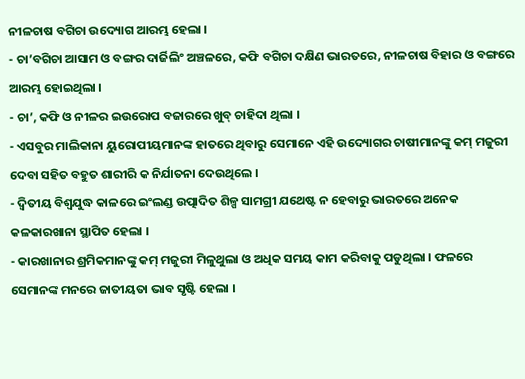ନୀଳଚାଷ ବଗିଚା ଉଦ୍ୟୋଗ ଆରମ୍ଭ ହେଲା ।
- ଚା’ବଗିଚା ଆସାମ ଓ ବଙ୍ଗର ଦାର୍ଜିଲିଂ ଅଞ୍ଚଳରେ, କଫି ବଗିଚା ଦକ୍ଷିଣ ଭାରତରେ, ନୀଳଚାଷ ବିହାର ଓ ବଙ୍ଗରେ ଆରମ୍ଭ ହୋଇଥିଲା ।
- ଚା’, କଫି ଓ ନୀଳର ଇଉରୋପ ବଜାରରେ ଖୁବ୍ ଚାହିଦା ଥିଲା ।
- ଏସବୁର ମାଲିକାନା ୟୁରୋପୀୟମାନଙ୍କ ହାତରେ ଥିବାରୁ ସେମାନେ ଏହି ଉଦ୍ୟୋଗର ଚାଷୀମାନଙ୍କୁ କମ୍ ମଜୁରୀ ଦେବା ସହିତ ବହୁତ ଶାରୀରି କ ନିର୍ଯାତନା ଦେଉଥିଲେ ।
- ଦ୍ଵିତୀୟ ବିଶ୍ଵଯୁଦ୍ଧ କାଳରେ ଇଂଲଣ୍ଡ ଉତ୍ପାଦିତ ଶିଳ୍ପ ସାମଗ୍ରୀ ଯଥେଷ୍ଟ ନ ହେବାରୁ ଭାରତରେ ଅନେକ କଳକାରଖାନା ସ୍ଥାପିତ ହେଲା ।
- କାରଖାନାର ଶ୍ରମିକମାନଙ୍କୁ କମ୍ ମଜୁରୀ ମିଳୁଥୁଲା ଓ ଅଧିକ ସମୟ କାମ କରିବାକୁ ପଡୁଥିଲା । ଫଳରେ ସେମାନଙ୍କ ମନରେ ଜାତୀୟତା ଭାବ ସୃଷ୍ଟି ହେଲା ।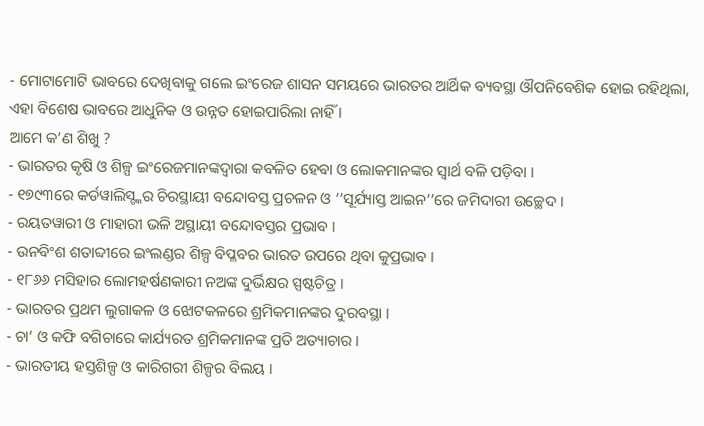- ମୋଟାମୋଟି ଭାବରେ ଦେଖିବାକୁ ଗଲେ ଇଂରେଜ ଶାସନ ସମୟରେ ଭାରତର ଆର୍ଥିକ ବ୍ୟବସ୍ଥା ଔପନିବେଶିକ ହୋଇ ରହିଥିଲା, ଏହା ବିଶେଷ ଭାବରେ ଆଧୁନିକ ଓ ଉନ୍ନତ ହୋଇପାରିଲା ନାହିଁ ।
ଆମେ କ’ଣ ଶିଖୁ ?
- ଭାରତର କୃଷି ଓ ଶିଳ୍ପ ଇଂରେଜମାନଙ୍କଦ୍ୱାରା କବଳିତ ହେବା ଓ ଲୋକମାନଙ୍କର ସ୍ବାର୍ଥ ବଳି ପଡ଼ିବା ।
- ୧୭୯୩ରେ କର୍ଡୱାଲିସ୍ଙ୍କର ଚିରସ୍ଥାୟୀ ବନ୍ଦୋବସ୍ତ ପ୍ରଚଳନ ଓ ‘‘ସୂର୍ଯ୍ୟାସ୍ତ ଆଇନ’’ରେ ଜମିଦାରୀ ଉଚ୍ଛେଦ ।
- ରୟତୱାରୀ ଓ ମାହାରୀ ଭଳି ଅସ୍ଥାୟୀ ବନ୍ଦୋବସ୍ତର ପ୍ରଭାବ ।
- ଉନବିଂଶ ଶତାବ୍ଦୀରେ ଇଂଲଣ୍ଡର ଶିଳ୍ପ ବିପ୍ଳବର ଭାରତ ଉପରେ ଥିବା କୁପ୍ରଭାବ ।
- ୧୮୬୬ ମସିହାର ଲୋମହର୍ଷଣକାରୀ ନଅଙ୍କ ଦୁର୍ଭିକ୍ଷର ସ୍ପଷ୍ଟଚିତ୍ର ।
- ଭାରତର ପ୍ରଥମ ଲୁଗାକଳ ଓ ଝୋଟକଳରେ ଶ୍ରମିକମାନଙ୍କର ଦୁରବସ୍ଥା ।
- ଚା’ ଓ କଫି ବଗିଚାରେ କାର୍ଯ୍ୟରତ ଶ୍ରମିକମାନଙ୍କ ପ୍ରତି ଅତ୍ୟାଚାର ।
- ଭାରତୀୟ ହସ୍ତଶିଳ୍ପ ଓ କାରିଗରୀ ଶିଳ୍ପର ବିଲୟ ।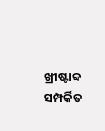ଖ୍ରୀଷ୍ଟାବ୍ଦ ସମ୍ପର୍କିତ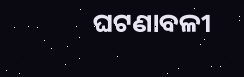ଘଟଣାବଳୀ